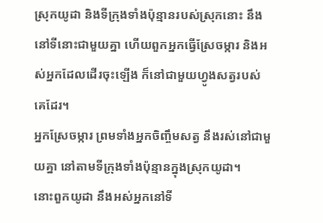ស្រុកយូដា និងទីក្រុងទាំងប៉ុន្មានរបស់ស្រុកនោះ នឹងនៅទីនោះជាមួយគ្នា ហើយពួកអ្នកធ្វើស្រែចម្ការ និងអស់អ្នកដែលដើរចុះឡើង ក៏នៅជាមួយហ្វូងសត្វរបស់គេដែរ។
អ្នកស្រែចម្ការ ព្រមទាំងអ្នកចិញ្ចឹមសត្វ នឹងរស់នៅជាមួយគ្នា នៅតាមទីក្រុងទាំងប៉ុន្មានក្នុងស្រុកយូដា។
នោះពួកយូដា នឹងអស់អ្នកនៅទី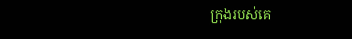ក្រុងរបស់គេ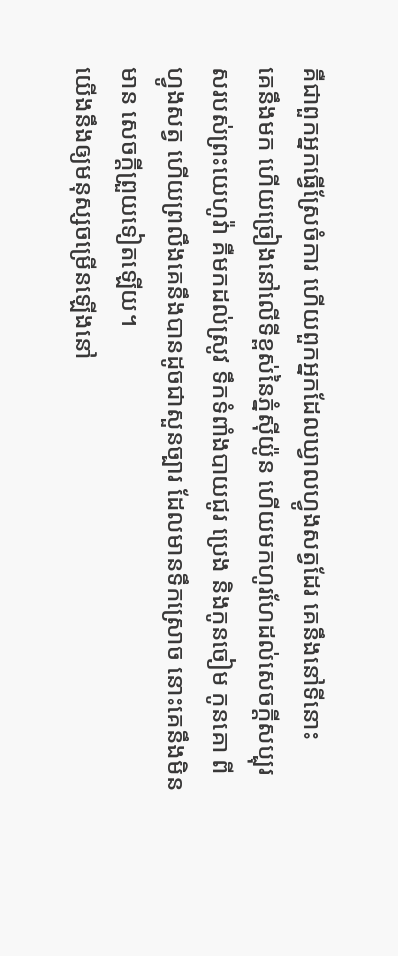គឺជាពួកអ្នកធ្វើស្រែចំការ ហើយពួកអ្នកដែលឃ្វាលហ្វូងសត្វដែរ គេនឹងនៅទីនោះ
គេនឹងមក ហើយច្រៀងនៅលើទីខ្ពស់នៃភ្នំស៊ីយ៉ូន ហើយមកហូរហែដល់សេចក្ដីសប្បុរសរបស់ព្រះយេហូវ៉ា គឺមកដល់ស្រូវ ទឹកទំពាំងបាយជូរ ប្រេង និងកូនចៀម កូនគោ ពីហ្វូងសត្វ ហើយព្រលឹងគេនឹងបានដូចជាសួនច្បារ ដែលមានទឹកស្រោច នោះគេនឹងមិនមាន សេចក្ដីព្រួយទៀតឡើយ។
យើងនឹងឲ្យមនុស្សចម្រើនឡើងនៅ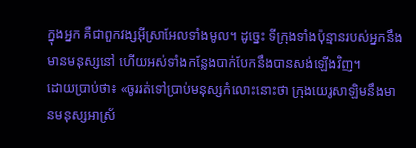ក្នុងអ្នក គឺជាពួកវង្សអ៊ីស្រាអែលទាំងមូល។ ដូច្នេះ ទីក្រុងទាំងប៉ុន្មានរបស់អ្នកនឹងមានមនុស្សនៅ ហើយអស់ទាំងកន្លែងបាក់បែកនឹងបានសង់ឡើងវិញ។
ដោយប្រាប់ថា៖ «ចូររត់ទៅប្រាប់មនុស្សកំលោះនោះថា ក្រុងយេរូសាឡិមនឹងមានមនុស្សអាស្រ័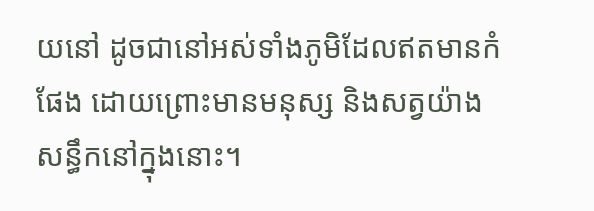យនៅ ដូចជានៅអស់ទាំងភូមិដែលឥតមានកំផែង ដោយព្រោះមានមនុស្ស និងសត្វយ៉ាងសន្ធឹកនៅក្នុងនោះ។